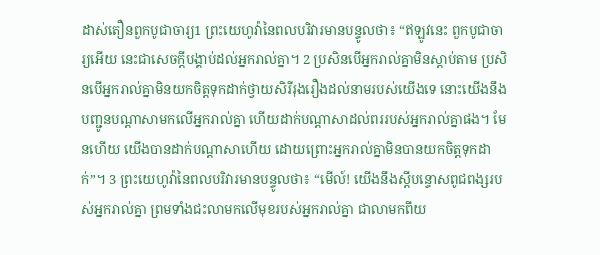ដាស់តឿនពួកបូជាចារ្យ1 ព្រះយេហូវ៉ានៃពលបរិវារមានបន្ទូលថា៖ “ឥឡូវនេះ ពួកបូជាចារ្យអើយ នេះជាសេចក្ដីបង្គាប់ដល់អ្នករាល់គ្នា។ 2 ប្រសិនបើអ្នករាល់គ្នាមិនស្ដាប់តាម ប្រសិនបើអ្នករាល់គ្នាមិនយកចិត្តទុកដាក់ថ្វាយសិរីរុងរឿងដល់នាមរបស់យើងទេ នោះយើងនឹងបញ្ជូនបណ្ដាសាមកលើអ្នករាល់គ្នា ហើយដាក់បណ្ដាសាដល់ពររបស់អ្នករាល់គ្នាផង។ មែនហើយ យើងបានដាក់បណ្ដាសាហើយ ដោយព្រោះអ្នករាល់គ្នាមិនបានយកចិត្តទុកដាក់”។ 3 ព្រះយេហូវ៉ានៃពលបរិវារមានបន្ទូលថា៖ “មើល៍! យើងនឹងស្ដីបន្ទោសពូជពង្សរបស់អ្នករាល់គ្នា ព្រមទាំងជះលាមកលើមុខរបស់អ្នករាល់គ្នា ជាលាមកពីយ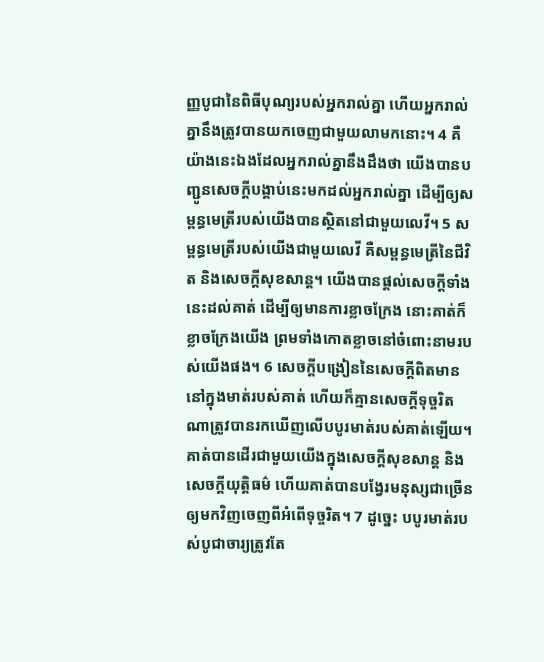ញ្ញបូជានៃពិធីបុណ្យរបស់អ្នករាល់គ្នា ហើយអ្នករាល់គ្នានឹងត្រូវបានយកចេញជាមួយលាមកនោះ។ 4 គឺយ៉ាងនេះឯងដែលអ្នករាល់គ្នានឹងដឹងថា យើងបានបញ្ជូនសេចក្ដីបង្គាប់នេះមកដល់អ្នករាល់គ្នា ដើម្បីឲ្យសម្ពន្ធមេត្រីរបស់យើងបានស្ថិតនៅជាមួយលេវី។ 5 សម្ពន្ធមេត្រីរបស់យើងជាមួយលេវី គឺសម្ពន្ធមេត្រីនៃជីវិត និងសេចក្ដីសុខសាន្ត។ យើងបានផ្ដល់សេចក្ដីទាំងនេះដល់គាត់ ដើម្បីឲ្យមានការខ្លាចក្រែង នោះគាត់ក៏ខ្លាចក្រែងយើង ព្រមទាំងកោតខ្លាចនៅចំពោះនាមរបស់យើងផង។ 6 សេចក្ដីបង្រៀននៃសេចក្ដីពិតមាននៅក្នុងមាត់របស់គាត់ ហើយក៏គ្មានសេចក្ដីទុច្ចរិតណាត្រូវបានរកឃើញលើបបូរមាត់របស់គាត់ឡើយ។ គាត់បានដើរជាមួយយើងក្នុងសេចក្ដីសុខសាន្ត និងសេចក្ដីយុត្តិធម៌ ហើយគាត់បានបង្វែរមនុស្សជាច្រើនឲ្យមកវិញចេញពីអំពើទុច្ចរិត។ 7 ដូច្នេះ បបូរមាត់របស់បូជាចារ្យត្រូវតែ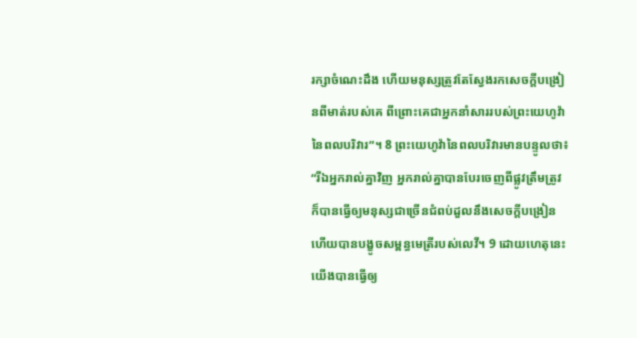រក្សាចំណេះដឹង ហើយមនុស្សត្រូវតែស្វែងរកសេចក្ដីបង្រៀនពីមាត់របស់គេ ពីព្រោះគេជាអ្នកនាំសាររបស់ព្រះយេហូវ៉ានៃពលបរិវារ”។ 8 ព្រះយេហូវ៉ានៃពលបរិវារមានបន្ទូលថា៖ “រីឯអ្នករាល់គ្នាវិញ អ្នករាល់គ្នាបានបែរចេញពីផ្លូវត្រឹមត្រូវ ក៏បានធ្វើឲ្យមនុស្សជាច្រើនជំពប់ដួលនឹងសេចក្ដីបង្រៀន ហើយបានបង្ខូចសម្ពន្ធមេត្រីរបស់លេវី។ 9 ដោយហេតុនេះ យើងបានធ្វើឲ្យ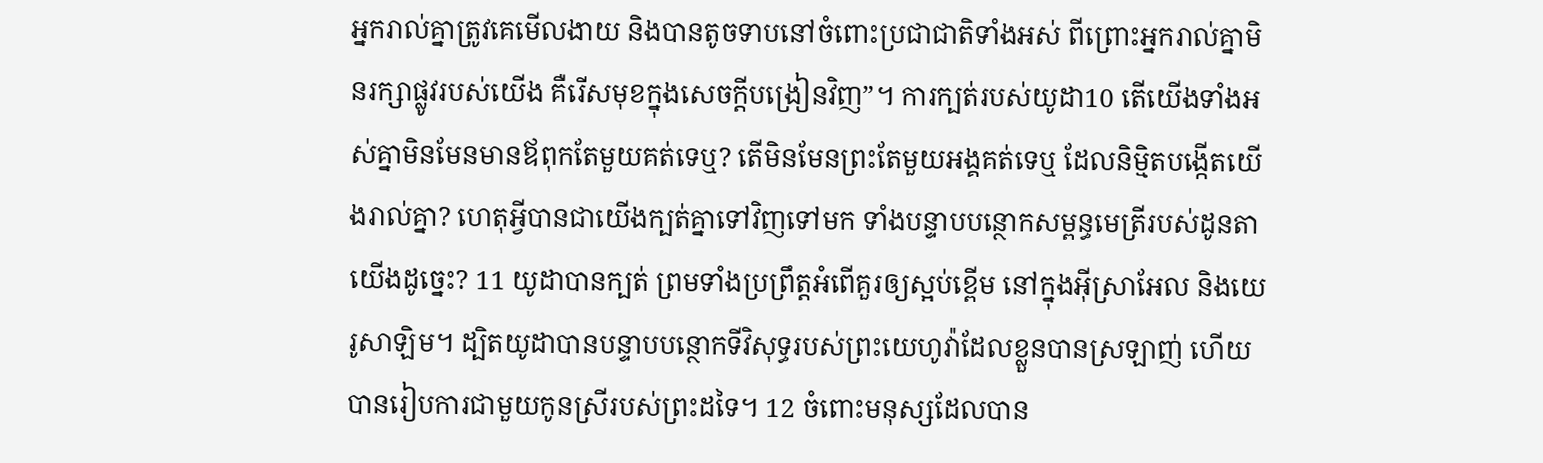អ្នករាល់គ្នាត្រូវគេមើលងាយ និងបានតូចទាបនៅចំពោះប្រជាជាតិទាំងអស់ ពីព្រោះអ្នករាល់គ្នាមិនរក្សាផ្លូវរបស់យើង គឺរើសមុខក្នុងសេចក្ដីបង្រៀនវិញ”។ ការក្បត់របស់យូដា10 តើយើងទាំងអស់គ្នាមិនមែនមានឪពុកតែមួយគត់ទេឬ? តើមិនមែនព្រះតែមួយអង្គគត់ទេឬ ដែលនិម្មិតបង្កើតយើងរាល់គ្នា? ហេតុអ្វីបានជាយើងក្បត់គ្នាទៅវិញទៅមក ទាំងបន្ទាបបន្ថោកសម្ពន្ធមេត្រីរបស់ដូនតាយើងដូច្នេះ? 11 យូដាបានក្បត់ ព្រមទាំងប្រព្រឹត្តអំពើគួរឲ្យស្អប់ខ្ពើម នៅក្នុងអ៊ីស្រាអែល និងយេរូសាឡិម។ ដ្បិតយូដាបានបន្ទាបបន្ថោកទីវិសុទ្ធរបស់ព្រះយេហូវ៉ាដែលខ្លួនបានស្រឡាញ់ ហើយបានរៀបការជាមួយកូនស្រីរបស់ព្រះដទៃ។ 12 ចំពោះមនុស្សដែលបាន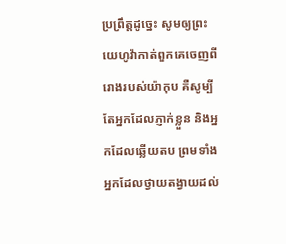ប្រព្រឹត្តដូច្នេះ សូមឲ្យព្រះយេហូវ៉ាកាត់ពួកគេចេញពីរោងរបស់យ៉ាកុប គឺសូម្បីតែអ្នកដែលភ្ញាក់ខ្លួន និងអ្នកដែលឆ្លើយតប ព្រមទាំងអ្នកដែលថ្វាយតង្វាយដល់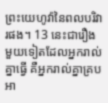ព្រះយេហូវ៉ានៃពលបរិវារផង។ 13 នេះជារឿងមួយទៀតដែលអ្នករាល់គ្នាធ្វើ គឺអ្នករាល់គ្នាគ្របអា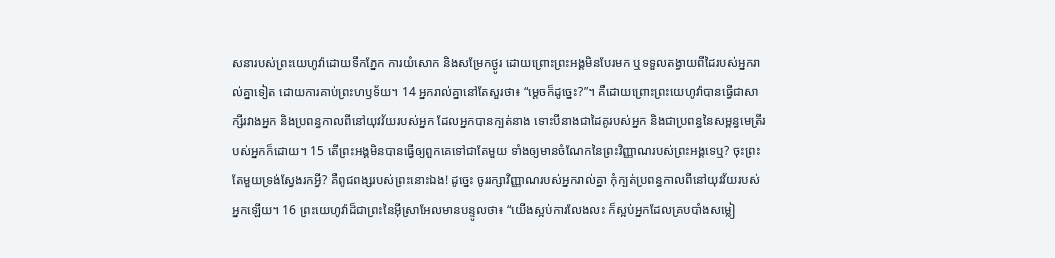សនារបស់ព្រះយេហូវ៉ាដោយទឹកភ្នែក ការយំសោក និងសម្រែកថ្ងូរ ដោយព្រោះព្រះអង្គមិនបែរមក ឬទទួលតង្វាយពីដៃរបស់អ្នករាល់គ្នាទៀត ដោយការគាប់ព្រះហឫទ័យ។ 14 អ្នករាល់គ្នានៅតែសួរថា៖ “ម្ដេចក៏ដូច្នេះ?”។ គឺដោយព្រោះព្រះយេហូវ៉ាបានធ្វើជាសាក្សីរវាងអ្នក និងប្រពន្ធកាលពីនៅយុវវ័យរបស់អ្នក ដែលអ្នកបានក្បត់នាង ទោះបីនាងជាដៃគូរបស់អ្នក និងជាប្រពន្ធនៃសម្ពន្ធមេត្រីរបស់អ្នកក៏ដោយ។ 15 តើព្រះអង្គមិនបានធ្វើឲ្យពួកគេទៅជាតែមួយ ទាំងឲ្យមានចំណែកនៃព្រះវិញ្ញាណរបស់ព្រះអង្គទេឬ? ចុះព្រះតែមួយទ្រង់ស្វែងរកអ្វី? គឺពូជពង្សរបស់ព្រះនោះឯង! ដូច្នេះ ចូររក្សាវិញ្ញាណរបស់អ្នករាល់គ្នា កុំក្បត់ប្រពន្ធកាលពីនៅយុវវ័យរបស់អ្នកឡើយ។ 16 ព្រះយេហូវ៉ាដ៏ជាព្រះនៃអ៊ីស្រាអែលមានបន្ទូលថា៖ “យើងស្អប់ការលែងលះ ក៏ស្អប់អ្នកដែលគ្របបាំងសម្លៀ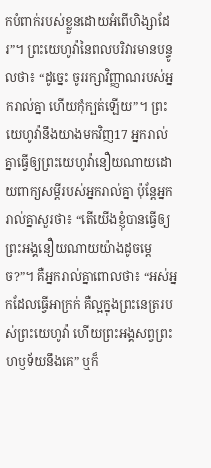កបំពាក់របស់ខ្លួនដោយអំពើហិង្សាដែរ”។ ព្រះយេហូវ៉ានៃពលបរិវារមានបន្ទូលថា៖ “ដូច្នេះ ចូររក្សាវិញ្ញាណរបស់អ្នករាល់គ្នា ហើយកុំក្បត់ឡើយ”។ ព្រះយេហូវ៉ានឹងយាងមកវិញ17 អ្នករាល់គ្នាធ្វើឲ្យព្រះយេហូវ៉ានឿយណាយដោយពាក្យសម្ដីរបស់អ្នករាល់គ្នា ប៉ុន្តែអ្នករាល់គ្នាសួរថា៖ “តើយើងខ្ញុំបានធ្វើឲ្យព្រះអង្គនឿយណាយយ៉ាងដូចម្ដេច?”។ គឺអ្នករាល់គ្នាពោលថា៖ “អស់អ្នកដែលធ្វើអាក្រក់ គឺល្អក្នុងព្រះនេត្ររបស់ព្រះយេហូវ៉ា ហើយព្រះអង្គសព្វព្រះហឫទ័យនឹងគេ” ឬក៏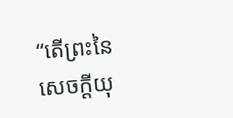“តើព្រះនៃសេចក្ដីយុ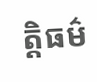ត្តិធម៌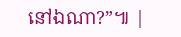នៅឯណា?”៕ |